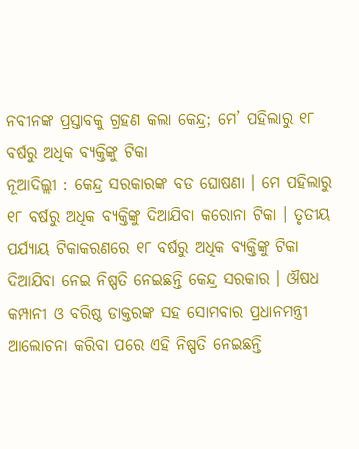ନବୀନଙ୍କ ପ୍ରସ୍ତାବକୁ ଗ୍ରହଣ କଲା କେନ୍ଦ୍ର; ମେ’ ପହିଲାରୁ ୧୮ ବର୍ଷରୁ ଅଧିକ ବ୍ୟକ୍ତିଙ୍କୁ ଟିକା
ନୂଆଦିଲ୍ଲୀ : କେନ୍ଦ୍ର ସରକାରଙ୍କ ବଡ ଘୋଷଣା । ମେ ପହିଲାରୁ ୧୮ ବର୍ଷରୁ ଅଧିକ ବ୍ୟକ୍ତିଙ୍କୁ ଦିଆଯିବା କରୋନା ଟିକା । ତୃତୀୟ ପର୍ଯ୍ୟାୟ ଟିକାକରଣରେ ୧୮ ବର୍ଷରୁ ଅଧିକ ବ୍ୟକ୍ତିଙ୍କୁ ଟିକା ଦିଆଯିବା ନେଇ ନିଷ୍ପତି ନେଇଛନ୍ତି କେନ୍ଦ୍ର ସରକାର । ଔଷଧ କମ୍ପାନୀ ଓ ବରିଷ୍ଠ ଡାକ୍ତରଙ୍କ ସହ ସୋମବାର ପ୍ରଧାନମନ୍ତ୍ରୀ ଆଲୋଚନା କରିବା ପରେ ଏହି ନିଷ୍ପତି ନେଇଛନ୍ତି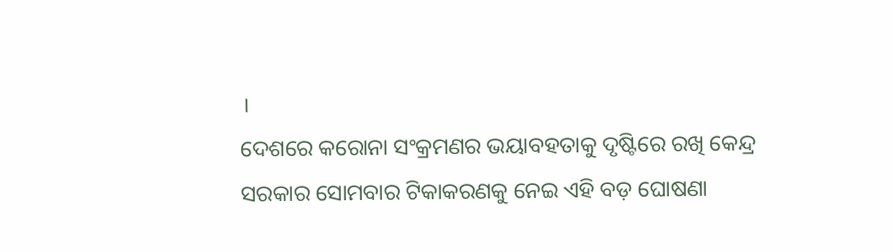।
ଦେଶରେ କରୋନା ସଂକ୍ରମଣର ଭୟାବହତାକୁ ଦୃଷ୍ଟିରେ ରଖି କେନ୍ଦ୍ର ସରକାର ସୋମବାର ଟିକାକରଣକୁ ନେଇ ଏହି ବଡ଼ ଘୋଷଣା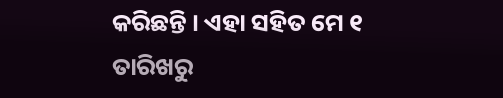କରିଛନ୍ତି । ଏହା ସହିତ ମେ ୧ ତାରିଖରୁ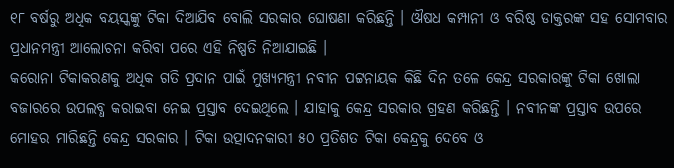୧୮ ବର୍ଷରୁ ଅଧିକ ବୟସ୍କଙ୍କୁ ଟିକା ଦିଆଯିବ ବୋଲି ସରକାର ଘୋଷଣା କରିଛନ୍ତି । ଔଷଧ କମ୍ପାନୀ ଓ ବରିଷ୍ଠ ଡାକ୍ତରଙ୍କ ସହ ସୋମବାର ପ୍ରଧାନମନ୍ତ୍ରୀ ଆଲୋଚନା କରିବା ପରେ ଏହି ନିଷ୍ପତି ନିଆଯାଇଛି ।
କରୋନା ଟିକାକରଣକୁ ଅଧିକ ଗତି ପ୍ରଦାନ ପାଇଁ ମୁଖ୍ୟମନ୍ତ୍ରୀ ନବୀନ ପଟ୍ଟନାୟକ କିଛି ଦିନ ତଳେ କେନ୍ଦ୍ର ସରକାରଙ୍କୁ ଟିକା ଖୋଲା ବଜାରରେ ଉପଲବ୍ଧ କରାଇବା ନେଇ ପ୍ରସ୍ତାବ ଦେଇଥିଲେ । ଯାହାକୁ କେନ୍ଦ୍ର ସରକାର ଗ୍ରହଣ କରିଛନ୍ତି । ନବୀନଙ୍କ ପ୍ରସ୍ତାବ ଉପରେ ମୋହର ମାରିଛନ୍ତି କେନ୍ଦ୍ର ସରକାର । ଟିକା ଉତ୍ପାଦନକାରୀ ୫୦ ପ୍ରତିଶତ ଟିକା କେନ୍ଦ୍ରକୁ ଦେବେ ଓ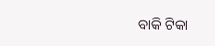ବାକି ଟିକା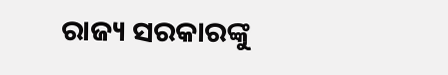ରାଜ୍ୟ ସରକାରଙ୍କୁ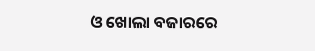ଓ ଖୋଲା ବଜାରରେ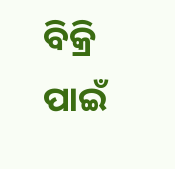ବିକ୍ରି ପାଇଁ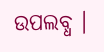ଉପଲବ୍ଧ ।